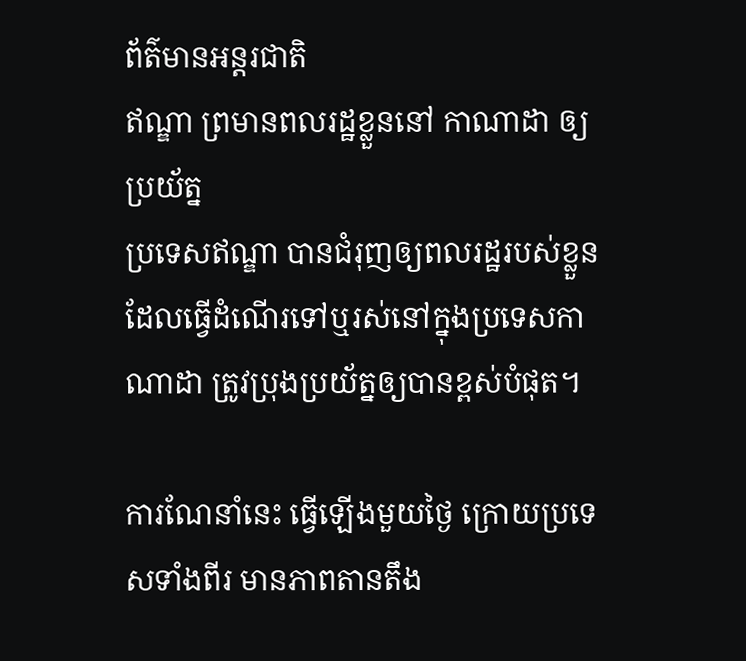ព័ត៌មានអន្ដរជាតិ
ឥណ្ឌា ព្រមានពលរដ្ឋខ្លួននៅ កាណាដា ឲ្យប្រយ័ត្ន
ប្រទេសឥណ្ឌា បានជំរុញឲ្យពលរដ្ឋរបស់ខ្លួនដែលធ្វើដំណើរទៅឬរស់នៅក្នុងប្រទេសកាណាដា ត្រូវប្រុងប្រយ័ត្នឲ្យបានខ្ពស់បំផុត។

ការណែនាំនេះ ធ្វើឡើងមួយថ្ងៃ ក្រោយប្រទេសទាំងពីរ មានភាពតានតឹង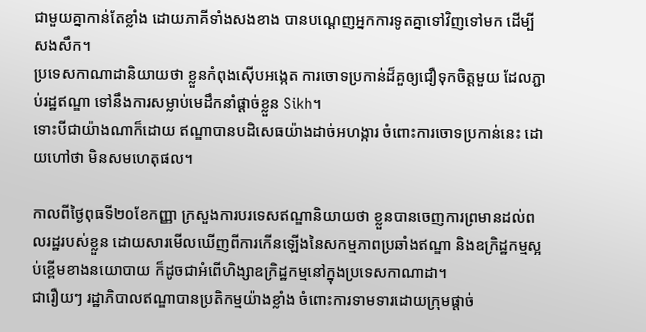ជាមួយគ្នាកាន់តែខ្លាំង ដោយភាគីទាំងសងខាង បានបណ្តេញអ្នកការទូតគ្នាទៅវិញទៅមក ដើម្បីសងសឹក។
ប្រទេសកាណាដានិយាយថា ខ្លួនកំពុងស៊ើបអង្កេត ការចោទប្រកាន់ដ៏គួឲ្យជឿទុកចិត្តមួយ ដែលភ្ជាប់រដ្ឋឥណ្ឌា ទៅនឹងការសម្លាប់មេដឹកនាំផ្តាច់ខ្លួន Sikh។
ទោះបីជាយ៉ាងណាក៏ដោយ ឥណ្ឌាបានបដិសេធយ៉ាងដាច់អហង្ការ ចំពោះការចោទប្រកាន់នេះ ដោយហៅថា មិនសមហេតុផល។

កាលពីថ្ងៃពុធទី២០ខែកញ្ញា ក្រសួងការបរទេសឥណ្ឌានិយាយថា ខ្លួនបានចេញការព្រមានដល់ពលរដ្ឋរបស់ខ្លួន ដោយសារមើលឃើញពីការកើនឡើងនៃសកម្មភាពប្រឆាំងឥណ្ឌា និងឧក្រិដ្ឋកម្មស្អប់ខ្ពើមខាងនយោបាយ ក៏ដូចជាអំពើហិង្សាឧក្រិដ្ឋកម្មនៅក្នុងប្រទេសកាណាដា។
ជារឿយៗ រដ្ឋាភិបាលឥណ្ឌាបានប្រតិកម្មយ៉ាងខ្លាំង ចំពោះការទាមទារដោយក្រុមផ្តាច់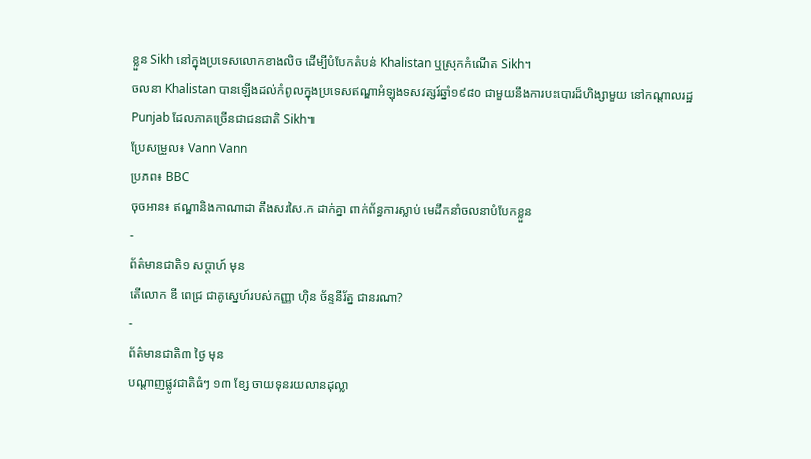ខ្លួន Sikh នៅក្នុងប្រទេសលោកខាងលិច ដើម្បីបំបែកតំបន់ Khalistan ឬស្រុកកំណើត Sikh។
ចលនា Khalistan បានឡើងដល់កំពូលក្នុងប្រទេសឥណ្ឌាអំឡុងទសវត្សរ៍ឆ្នាំ១៩៨០ ជាមួយនឹងការបះបោរដ៏ហិង្សាមួយ នៅកណ្តាលរដ្ឋ Punjab ដែលភាគច្រើនជាជនជាតិ Sikh៕
ប្រែសម្រួល៖ Vann Vann
ប្រភព៖ BBC
ចុចអាន៖ ឥណ្ឌានិងកាណាដា តឹងសរសៃ.ក ដាក់គ្នា ពាក់ព័ន្ធការស្លាប់ មេដឹកនាំចលនាបំបែកខ្លួន
-
ព័ត៌មានជាតិ១ សប្តាហ៍ មុន
តើលោក ឌី ពេជ្រ ជាគូស្នេហ៍របស់កញ្ញា ហ៊ិន ច័ន្ទនីរ័ត្ន ជានរណា?
-
ព័ត៌មានជាតិ៣ ថ្ងៃ មុន
បណ្តាញផ្លូវជាតិធំៗ ១៣ ខ្សែ ចាយទុនរយលានដុល្លា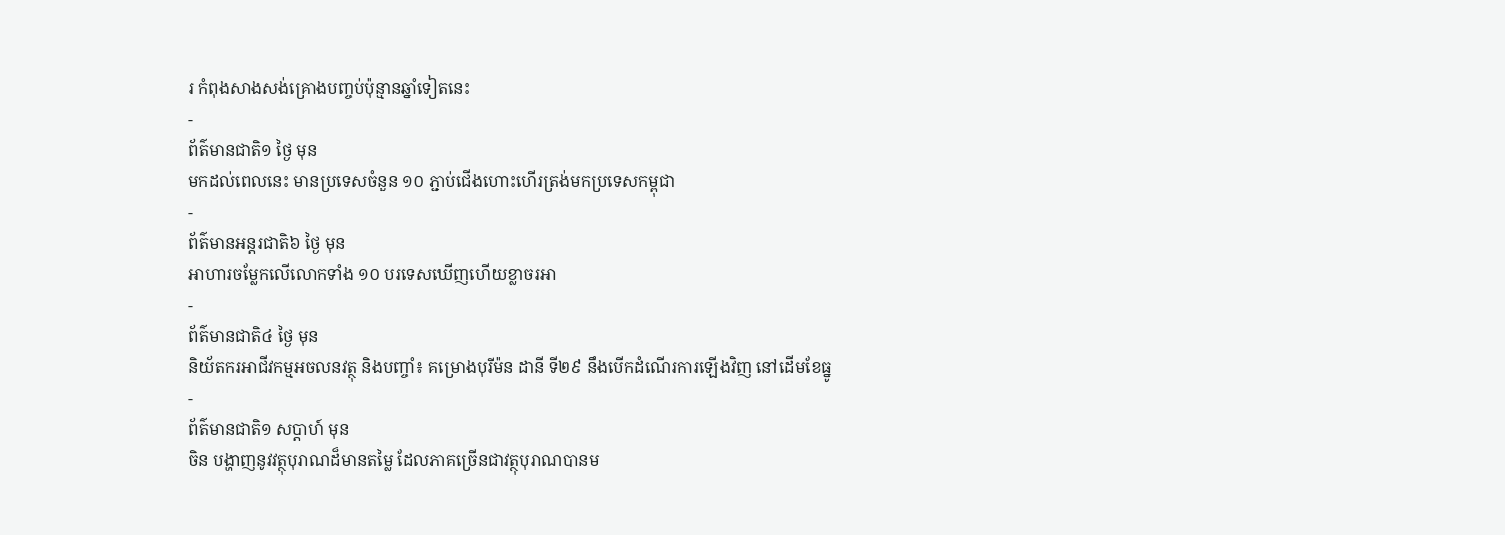រ កំពុងសាងសង់គ្រោងបញ្ចប់ប៉ុន្មានឆ្នាំទៀតនេះ
-
ព័ត៌មានជាតិ១ ថ្ងៃ មុន
មកដល់ពេលនេះ មានប្រទេសចំនួន ១០ ភ្ជាប់ជើងហោះហើរត្រង់មកប្រទេសកម្ពុជា
-
ព័ត៌មានអន្ដរជាតិ៦ ថ្ងៃ មុន
អាហារចម្លែកលើលោកទាំង ១០ បរទេសឃើញហើយខ្លាចរអា
-
ព័ត៌មានជាតិ៤ ថ្ងៃ មុន
និយ័តករអាជីវកម្មអចលនវត្ថុ និងបញ្ចាំ៖ គម្រោងបុរីម៉ន ដានី ទី២៩ នឹងបើកដំណើរការឡើងវិញ នៅដើមខែធ្នូ
-
ព័ត៌មានជាតិ១ សប្តាហ៍ មុន
ចិន បង្ហាញនូវវត្ថុបុរាណដ៏មានតម្លៃ ដែលភាគច្រើនជាវត្ថុបុរាណបានម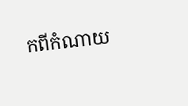កពីកំណាយ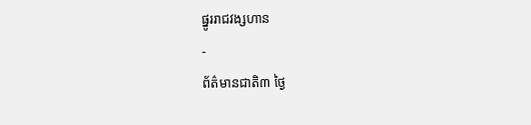ផ្នូររាជវង្សហាន
-
ព័ត៌មានជាតិ៣ ថ្ងៃ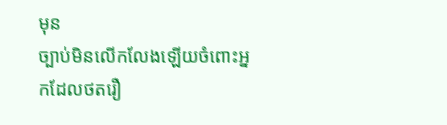មុន
ច្បាប់មិនលើកលែងឡើយចំពោះអ្នកដែលថតរឿ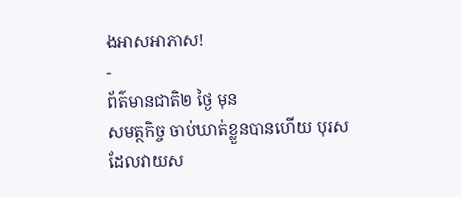ងអាសអាភាស!
-
ព័ត៌មានជាតិ២ ថ្ងៃ មុន
សមត្ថកិច្ច ចាប់ឃាត់ខ្លួនបានហើយ បុរសដែលវាយស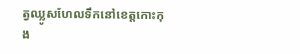ត្វឈ្លូសហែលទឹកនៅខេត្តកោះកុង